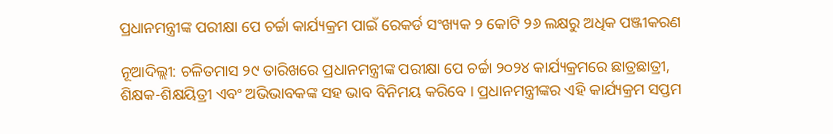ପ୍ରଧାନମନ୍ତ୍ରୀଙ୍କ ପରୀକ୍ଷା ପେ ଚର୍ଚ୍ଚା କାର୍ଯ୍ୟକ୍ରମ ପାଇଁ ରେକର୍ଡ ସଂଖ୍ୟକ ୨ କୋଟି ୨୬ ଲକ୍ଷରୁ ଅଧିକ ପଞ୍ଜୀକରଣ

ନୂଆଦିଲ୍ଲୀ: ଚଳିତମାସ ୨୯ ତାରିଖରେ ପ୍ରଧାନମନ୍ତ୍ରୀଙ୍କ ପରୀକ୍ଷା ପେ ଚର୍ଚ୍ଚା ୨୦୨୪ କାର୍ଯ୍ୟକ୍ରମରେ ଛାତ୍ରଛାତ୍ରୀ, ଶିକ୍ଷକ-ଶିକ୍ଷୟିତ୍ରୀ ଏବଂ ଅଭିଭାବକଙ୍କ ସହ ଭାବ ବିନିମୟ କରିବେ । ପ୍ରଧାନମନ୍ତ୍ରୀଙ୍କର ଏହି କାର୍ଯ୍ୟକ୍ରମ ସପ୍ତମ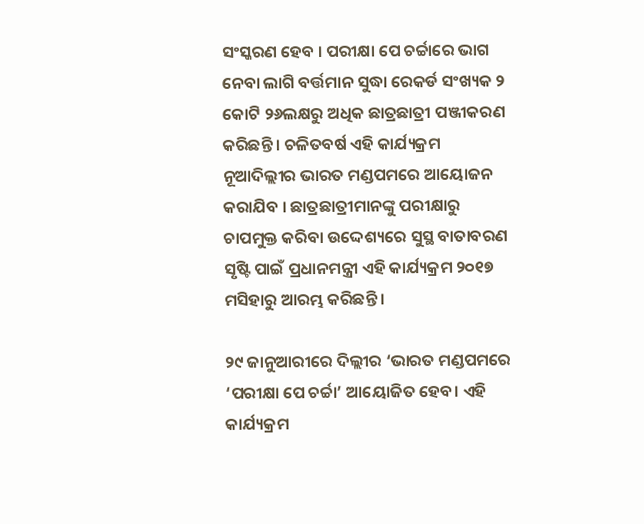ସଂସ୍କରଣ ହେବ । ପରୀକ୍ଷା ପେ ଚର୍ଚ୍ଚାରେ ଭାଗ ନେବା ଲାଗି ବର୍ତ୍ତମାନ ସୁଦ୍ଧା ରେକର୍ଡ ସଂଖ୍ୟକ ୨ କୋଟି ୨୬ଲକ୍ଷରୁ ଅଧିକ ଛାତ୍ରଛାତ୍ରୀ ପଞ୍ଜୀକରଣ କରିଛନ୍ତି । ଚଳିତବର୍ଷ ଏହି କାର୍ଯ୍ୟକ୍ରମ ନୂଆଦିଲ୍ଲୀର ଭାରତ ମଣ୍ଡପମରେ ଆୟୋଜନ କରାଯିବ । ଛାତ୍ରଛାତ୍ରୀମାନଙ୍କୁ ପରୀକ୍ଷାରୁ ଚାପମୁକ୍ତ କରିବା ଉଦ୍ଦେଶ୍ୟରେ ସୁସ୍ଥ ବାତାବରଣ ସୃଷ୍ଟି ପାଇଁ ପ୍ରଧାନମନ୍ତ୍ରୀ ଏହି କାର୍ଯ୍ୟକ୍ରମ ୨୦୧୭ ମସିହାରୁ ଆରମ୍ଭ କରିଛନ୍ତି ।

୨୯ ଜାନୁଆରୀରେ ଦିଲ୍ଲୀର ‘ଭାରତ ମଣ୍ଡପମରେ ‘ପରୀକ୍ଷା ପେ ଚର୍ଚ୍ଚା’ ଆୟୋଜିତ ହେବ। ଏହି କାର୍ଯ୍ୟକ୍ରମ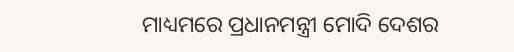ମାଧ୍ୟମରେ ପ୍ରଧାନମନ୍ତ୍ରୀ ମୋଦି ଦେଶର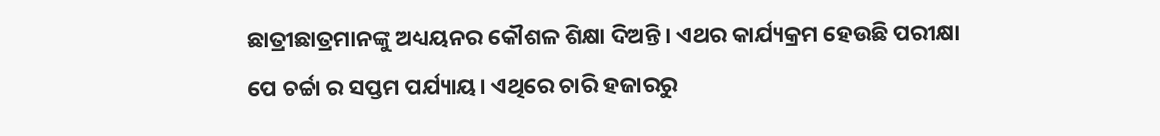ଛାତ୍ରୀଛାତ୍ରମାନଙ୍କୁ ଅଧ୍ୟୟନର କୌଶଳ ଶିକ୍ଷା ଦିଅନ୍ତି। ଏଥର କାର୍ଯ୍ୟକ୍ରମ ହେଉଛି ପରୀକ୍ଷା ପେ ଚର୍ଚ୍ଚା ର ସପ୍ତମ ପର୍ଯ୍ୟାୟ। ଏଥିରେ ଚାରି ହଜାରରୁ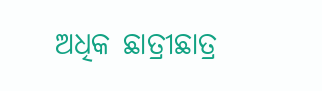ଅଧିକ ଛାତ୍ରୀଛାତ୍ର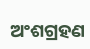ଅଂଶଗ୍ରହଣ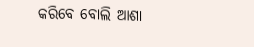କରିବେ ବୋଲି ଆଶା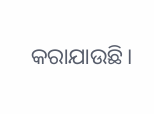କରାଯାଉଛି।